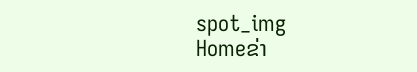spot_img
Homeຂ່າ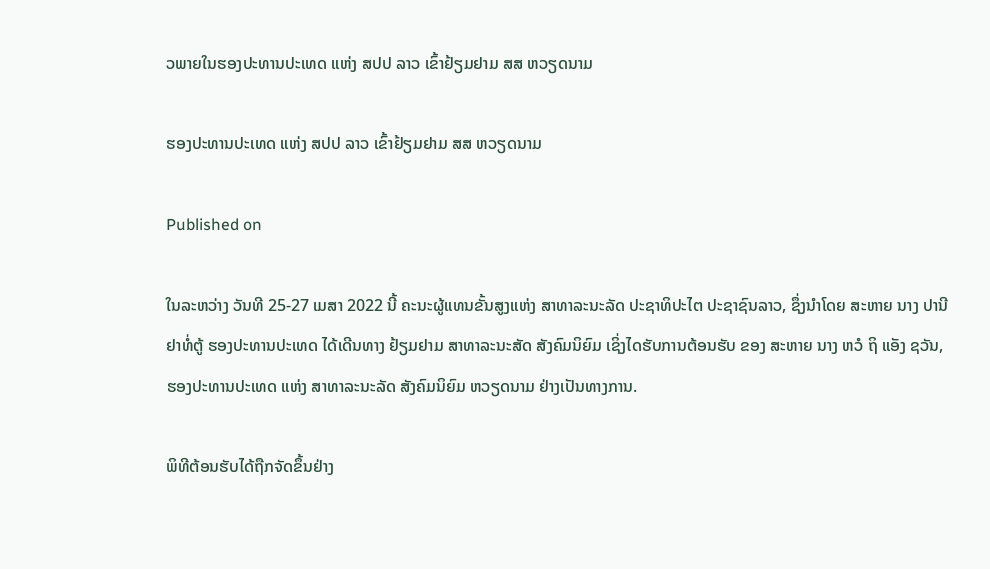ວພາຍໃນຮອງປະທານປະເທດ ແຫ່ງ ສປປ ລາວ ເຂົ້າຢ້ຽມຢາມ ສສ ຫວຽດນາມ

ຮອງປະທານປະເທດ ແຫ່ງ ສປປ ລາວ ເຂົ້າຢ້ຽມຢາມ ສສ ຫວຽດນາມ

Published on

ໃນລະຫວ່າງ ວັນທີ 25-27 ເມສາ 2022 ນີ້ ຄະນະຜູ້ແທນຂັ້ນສູງແຫ່ງ ສາທາລະນະລັດ ປະຊາທິປະໄຕ ປະຊາຊົນລາວ, ຊຶ່ງນໍາໂດຍ ສະຫາຍ ນາງ ປານີ ຢາທໍ່ຕູ້ ຮອງປະທານປະເທດ ໄດ້ເດີນທາງ ຢ້ຽມຢາມ ສາທາລະນະສັດ ສັງຄົມນິຍົມ ເຊິ່ງໄດຮັບການຕ້ອນຮັບ ຂອງ ສະຫາຍ ນາງ ຫວໍ ຖິ ແອັງ ຊວັນ, ຮອງປະທານປະເທດ ແຫ່ງ ສາທາລະນະລັດ ສັງຄົມນິຍົມ ຫວຽດນາມ ຢ່າງເປັນທາງການ.

ພິທີຕ້ອນຮັບໄດ້ຖືກຈັດຂຶ້ນຢ່າງ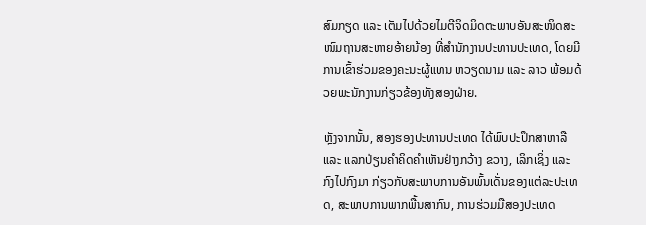ສົມກຽດ ແລະ ເຕັມໄປດ້ວຍໄມຕີຈິດມິດຕະພາບອັນສະໜິດສະໜົມຖານສະຫາຍອ້າຍນ້ອງ ທີ່ສໍານັກງານປະທານປະເທດ, ໂດຍມີການເຂົ້າຮ່ວມຂອງຄະນະຜູ້ແທນ ຫວຽດນາມ ແລະ ລາວ ພ້ອມດ້ວຍພະນັກງານກ່ຽວຂ້ອງທັງສອງຝ່າຍ.

ຫຼັງຈາກນັ້ນ, ສອງຮອງປະທານປະເທດ ໄດ້ພົບປະປຶກສາຫາລື ແລະ ແລກປ່ຽນຄໍາຄິດຄໍາເຫັນຢ່າງກວ້າງ ຂວາງ, ເລິກເຊິ່ງ ແລະ ກົງໄປກົງມາ ກ່ຽວກັບສະພາບການອັນພົ້ນເດັ່ນຂອງແຕ່ລະປະເທດ, ສະພາບການພາກພື້ນສາກົນ, ການຮ່ວມມືສອງປະເທດ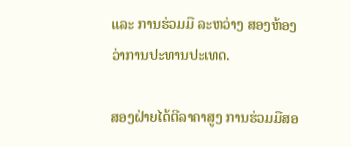ແລະ ການຮ່ວມມື ລະຫວ່າງ ສອງຫ້ອງວ່າການປະທານປະເທດ.

ສອງຝ່າຍໄດ້ຕີລາຄາສູງ ການຮ່ວມມືສອ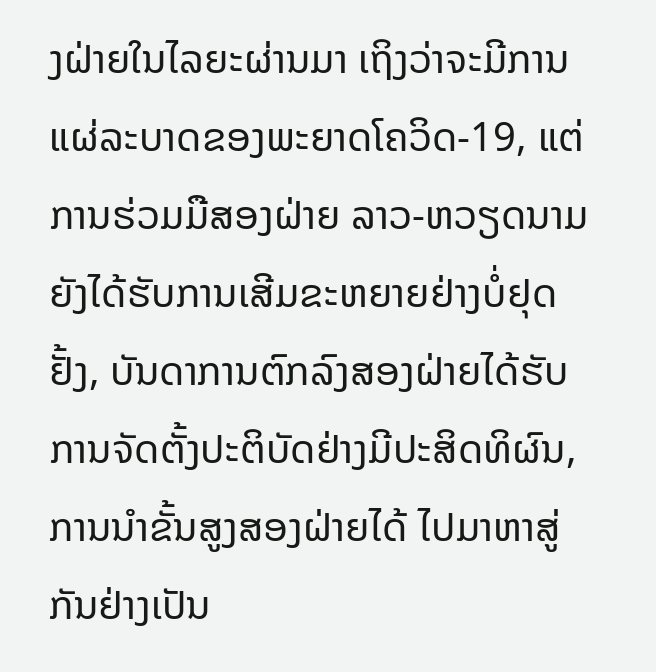ງຝ່າຍໃນໄລຍະຜ່ານມາ ເຖິງວ່າຈະມີການແຜ່ລະບາດຂອງພະຍາດໂຄວິດ-19, ແຕ່ການຮ່ວມມືສອງຝ່າຍ ລາວ-ຫວຽດນາມ ຍັງໄດ້ຮັບການເສີມຂະຫຍາຍຢ່າງບໍ່ຢຸດຢັ້ງ, ບັນດາການຕົກລົງສອງຝ່າຍໄດ້ຮັບການຈັດຕັ້ງປະຕິບັດຢ່າງມີປະສິດທິຜົນ, ການນໍາຂັ້ນສູງສອງຝ່າຍໄດ້ ໄປມາຫາສູ່ກັນຢ່າງເປັນ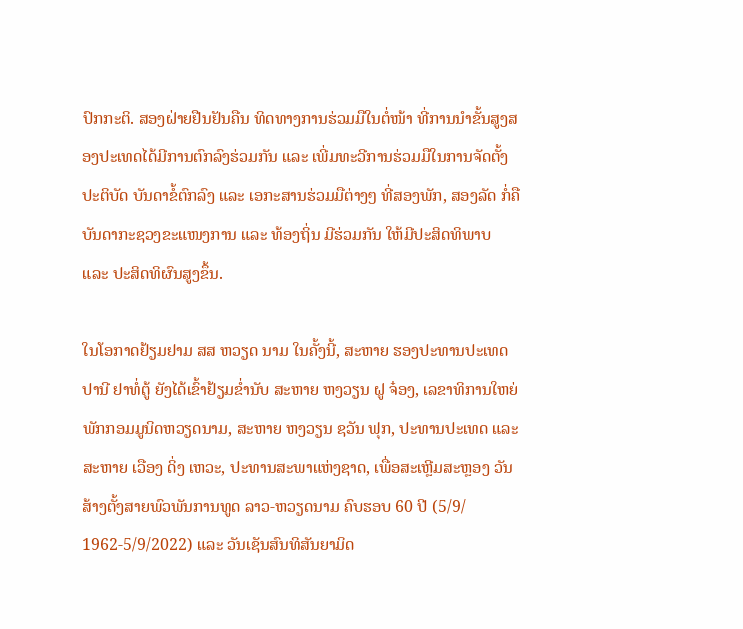ປົກກະຕິ. ສອງຝ່າຍຢືນຢັນຄືນ ທິດທາງການຮ່ວມມືໃນຕໍ່ໜ້າ ທີ່ການນໍາຂັ້ນສູງສອງປະເທດໄດ້ມີການຕົກລົງຮ່ວມກັນ ແລະ ເພີ່ມທະວີການຮ່ວມມືໃນການຈັດຕັ້ງປະຕິບັດ ບັນດາຂໍ້ຕົກລົງ ແລະ ເອກະສານຮ່ວມມືຕ່າງໆ ທີ່ສອງພັກ, ສອງລັດ ກໍ່ຄື ບັນດາກະຊວງຂະແໜງການ ແລະ ທ້ອງຖິ່ນ ມີຮ່ວມກັນ ໃຫ້ມີປະສິດທິພາບ ແລະ ປະສິດທິຜົນສູງຂຶ້ນ.

ໃນໂອກາດຢ້ຽມຢາມ ສສ ຫວຽດ ນາມ ໃນຄັ້ງນີ້, ສະຫາຍ ຮອງປະທານປະເທດ ປານີ ຢາທໍ່ຕູ້ ຍັງໄດ້ເຂົ້າຢ້ຽມຂໍ່ານັບ ສະຫາຍ ຫງວຽນ ຝູ ຈ໋ອງ, ເລຂາທິການໃຫຍ່ພັກກອມມູນິດຫວຽດນາມ, ສະຫາຍ ຫງວຽນ ຊວັນ ຟຸກ, ປະທານປະເທດ ແລະ ສະຫາຍ ເວືອງ ດິ່ງ ເຫວະ, ປະທານສະພາແຫ່ງຊາດ, ເພື່ອສະເຫຼີມສະຫຼອງ ວັນສ້າງຕັ້ງສາຍພົວພັນການທູດ ລາວ-ຫວຽດນາມ ຄົບຮອບ 60 ປີ (5/9/ 1962-5/9/2022) ແລະ ວັນເຊັນສົນທິສັນຍາມິດ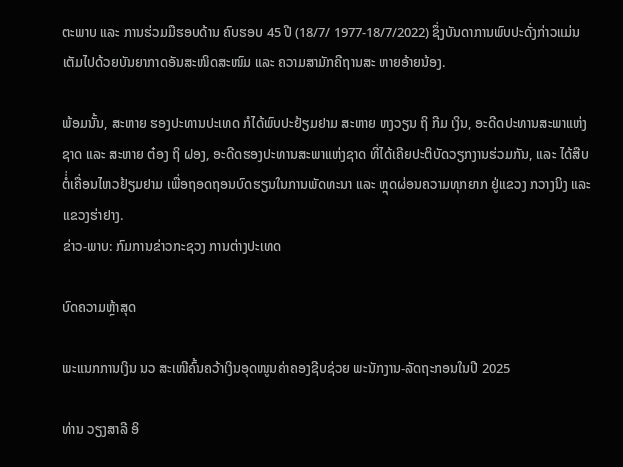ຕະພາບ ແລະ ການຮ່ວມມືຮອບດ້ານ ຄົບຮອບ 45 ປີ (18/7/ 1977-18/7/2022) ຊຶ່ງບັນດາການພົບປະດັ່ງກ່າວແມ່ນເຕັມໄປດ້ວຍບັນຍາກາດອັນສະໜິດສະໜົມ ແລະ ຄວາມສາມັກຄີຖານສະ ຫາຍອ້າຍນ້ອງ.

ພ້ອມນັ້ນ, ສະຫາຍ ຮອງປະທານປະເທດ ກໍໄດ້ພົບປະຢ້ຽມຢາມ ສະຫາຍ ຫງວຽນ ຖິ ກີມ ເງິນ, ອະດີດປະທານສະພາແຫ່ງຊາດ ແລະ ສະຫາຍ ຕ໋ອງ ຖິ ຝອງ, ອະດີດຮອງປະທານສະພາແຫ່ງຊາດ ທີ່ໄດ້ເຄີຍປະຕິບັດວຽກງານຮ່ວມກັນ, ແລະ ໄດ້ສືບຕ່ໍ່ເຄື່ອນໄຫວຢ້ຽມຢາມ ເພື່ອຖອດຖອນບົດຮຽນໃນການພັດທະນາ ແລະ ຫຼຸດຜ່ອນຄວາມທຸກຍາກ ຢູ່ແຂວງ ກວາງນິງ ແລະ ແຂວງຮ່າຢາງ.
ຂ່າວ-ພາບ: ກົມການຂ່າວກະຊວງ ການຕ່າງປະເທດ

ບົດຄວາມຫຼ້າສຸດ

ພະແນກການເງິນ ນວ ສະເໜີຄົ້ນຄວ້າເງິນອຸດໜູນຄ່າຄອງຊີບຊ່ວຍ ພະນັກງານ-ລັດຖະກອນໃນປີ 2025

ທ່ານ ວຽງສາລີ ອິ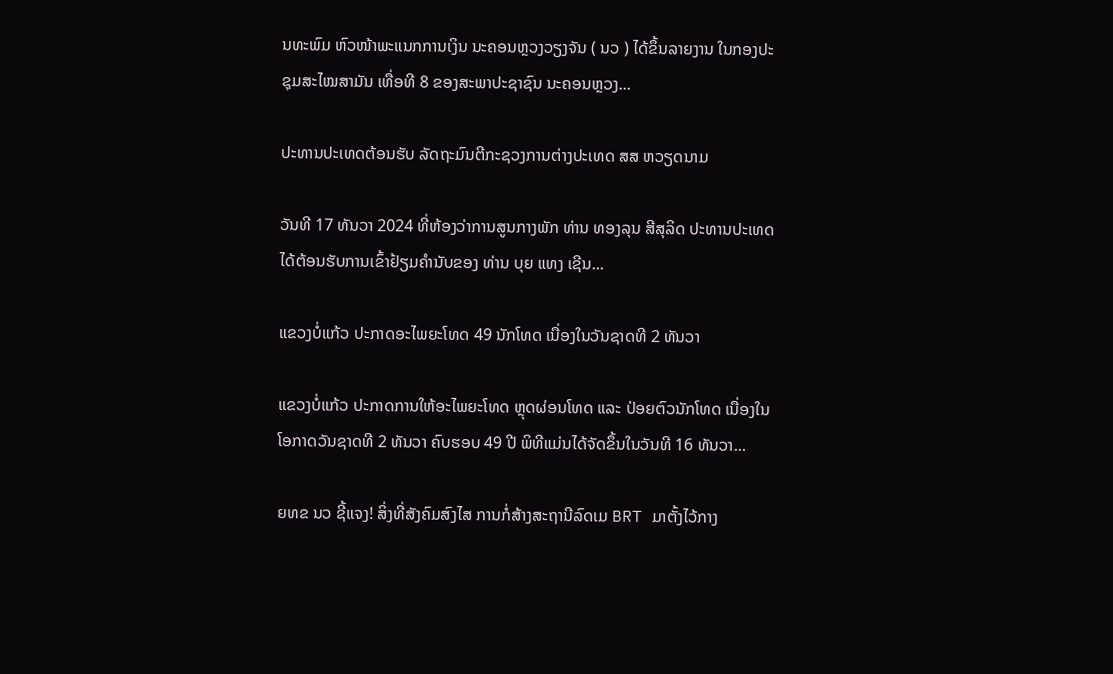ນທະພົມ ຫົວໜ້າພະແນກການເງິນ ນະຄອນຫຼວງວຽງຈັນ ( ນວ ) ໄດ້ຂຶ້ນລາຍງານ ໃນກອງປະຊຸມສະໄໝສາມັນ ເທື່ອທີ 8 ຂອງສະພາປະຊາຊົນ ນະຄອນຫຼວງ...

ປະທານປະເທດຕ້ອນຮັບ ລັດຖະມົນຕີກະຊວງການຕ່າງປະເທດ ສສ ຫວຽດນາມ

ວັນທີ 17 ທັນວາ 2024 ທີ່ຫ້ອງວ່າການສູນກາງພັກ ທ່ານ ທອງລຸນ ສີສຸລິດ ປະທານປະເທດ ໄດ້ຕ້ອນຮັບການເຂົ້າຢ້ຽມຄຳນັບຂອງ ທ່ານ ບຸຍ ແທງ ເຊີນ...

ແຂວງບໍ່ແກ້ວ ປະກາດອະໄພຍະໂທດ 49 ນັກໂທດ ເນື່ອງໃນວັນຊາດທີ 2 ທັນວາ

ແຂວງບໍ່ແກ້ວ ປະກາດການໃຫ້ອະໄພຍະໂທດ ຫຼຸດຜ່ອນໂທດ ແລະ ປ່ອຍຕົວນັກໂທດ ເນື່ອງໃນໂອກາດວັນຊາດທີ 2 ທັນວາ ຄົບຮອບ 49 ປີ ພິທີແມ່ນໄດ້ຈັດຂຶ້ນໃນວັນທີ 16 ທັນວາ...

ຍທຂ ນວ ຊີ້ແຈງ! ສິ່ງທີ່ສັງຄົມສົງໄສ ການກໍ່ສ້າງສະຖານີລົດເມ BRT ມາຕັ້ງໄວ້ກາງ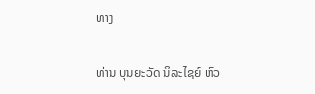ທາງ

ທ່ານ ບຸນຍະວັດ ນິລະໄຊຍ໌ ຫົວ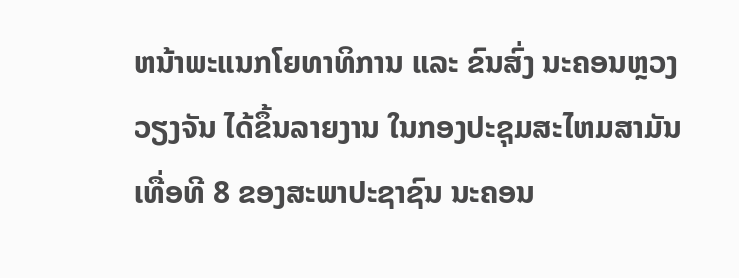ຫນ້າພະແນກໂຍທາທິການ ແລະ ຂົນສົ່ງ ນະຄອນຫຼວງວຽງຈັນ ໄດ້ຂຶ້ນລາຍງານ ໃນກອງປະຊຸມສະໄຫມສາມັນ ເທື່ອທີ 8 ຂອງສະພາປະຊາຊົນ ນະຄອນ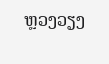ຫຼວງວຽງ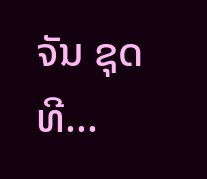ຈັນ ຊຸດທີ...